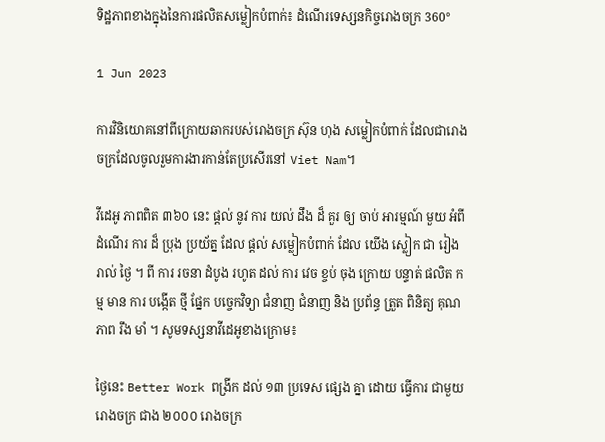ទិដ្ឋភាពខាងក្នុងនៃការផលិតសម្លៀកបំពាក់៖ ដំណើរទេស្សនកិច្ចរោងចក្រ 360°

1 Jun 2023

ការវិនិយោគនៅពីក្រោយឆាករបស់រោងចក្រ ស៊ុន ហុង សម្លៀកបំពាក់ ដែលជារោងចក្រដែលចូលរួមការងារកាន់តែប្រសើរនៅ Viet Nam។

វីដេអូ ភាពពិត ៣៦០ នេះ ផ្តល់ នូវ ការ យល់ ដឹង ដ៏ គួរ ឲ្យ ចាប់ អារម្មណ៍ មួយ អំពី ដំណើរ ការ ដ៏ ប្រុង ប្រយ័ត្ន ដែល ផ្តល់ សម្លៀកបំពាក់ ដែល យើង ស្លៀក ជា រៀង រាល់ ថ្ងៃ ។ ពី ការ រចនា ដំបូង រហូត ដល់ ការ វេច ខ្ចប់ ចុង ក្រោយ បន្ទាត់ ផលិត កម្ម មាន ការ បង្កើត ថ្មី ផ្នែក បច្ចេកវិទ្យា ជំនាញ ជំនាញ និង ប្រព័ន្ធ ត្រួត ពិនិត្យ គុណភាព រឹង មាំ ។ សូមទស្សនាវីដេអូខាងក្រោម៖

ថ្ងៃនេះ Better Work ពង្រីក ដល់ ១៣ ប្រទេស ផ្សេង គ្នា ដោយ ធ្វើការ ជាមួយ រោងចក្រ ជាង ២០០០ រោងចក្រ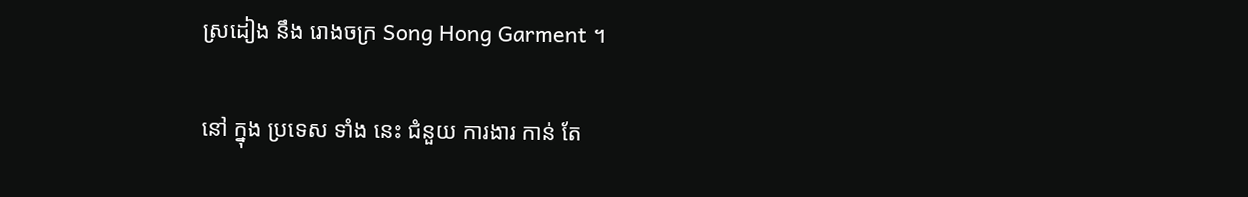ស្រដៀង នឹង រោងចក្រ Song Hong Garment ។

នៅ ក្នុង ប្រទេស ទាំង នេះ ជំនួយ ការងារ កាន់ តែ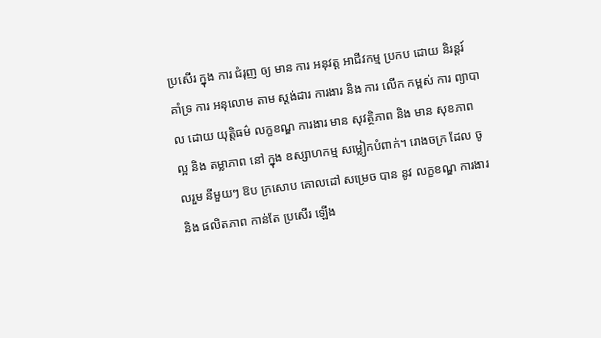ប្រសើរ ក្នុង ការ ជំរុញ ឲ្យ មាន ការ អនុវត្ត អាជីវកម្ម ប្រកប ដោយ និរន្តរ៍ គាំទ្រ ការ អនុលោម តាម ស្តង់ដារ ការងារ និង ការ លើក កម្ពស់ ការ ព្យាបាល ដោយ យុត្តិធម៌ លក្ខខណ្ឌ ការងារ មាន សុវត្ថិភាព និង មាន សុខភាព ល្អ និង តម្លាភាព នៅ ក្នុង ឧស្សាហកម្ម សម្លៀកបំពាក់។ រោងចក្រ ដែល ចូលរួម នីមួយៗ ឱប ក្រសោប គោលដៅ សម្រេច បាន នូវ លក្ខខណ្ឌ ការងារ និង ផលិតភាព កាន់តែ ប្រសើរ ឡើង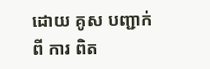ដោយ គូស បញ្ជាក់ ពី ការ ពិត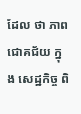ដែល ថា ភាព ជោគជ័យ ក្នុង សេដ្ឋកិច្ច ពិ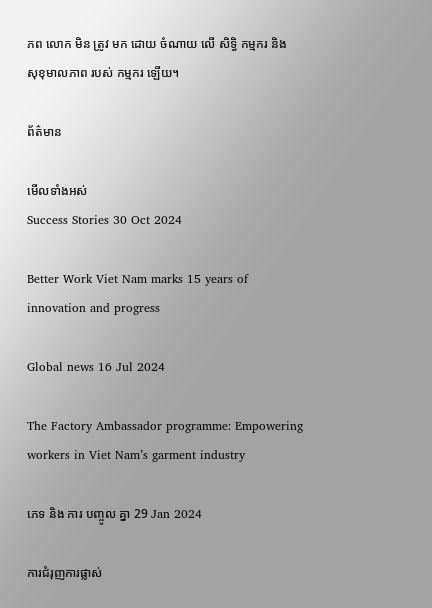ភព លោក មិន ត្រូវ មក ដោយ ចំណាយ លើ សិទ្ធិ កម្មករ និង សុខុមាលភាព របស់ កម្មករ ឡើយ។

ព័ត៌មាន

មើលទាំងអស់
Success Stories 30 Oct 2024

Better Work Viet Nam marks 15 years of innovation and progress

Global news 16 Jul 2024

The Factory Ambassador programme: Empowering workers in Viet Nam’s garment industry

ភេទ និង ការ បញ្ចូល គ្នា 29 Jan 2024

ការជំរុញការផ្លាស់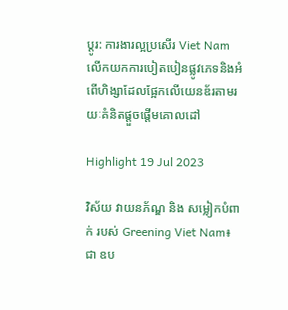ប្តូរ: ការងារល្អប្រសើរ Viet Nam លើកយកការបៀតបៀនផ្លូវភេទនិងអំពើហិង្សាដែលផ្អែកលើយេនឌ័រតាមរយៈគំនិតផ្តួចផ្តើមគោលដៅ

Highlight 19 Jul 2023

វិស័យ វាយនភ័ណ្ឌ និង សម្លៀកបំពាក់ របស់ Greening Viet Nam៖ ជា ឧប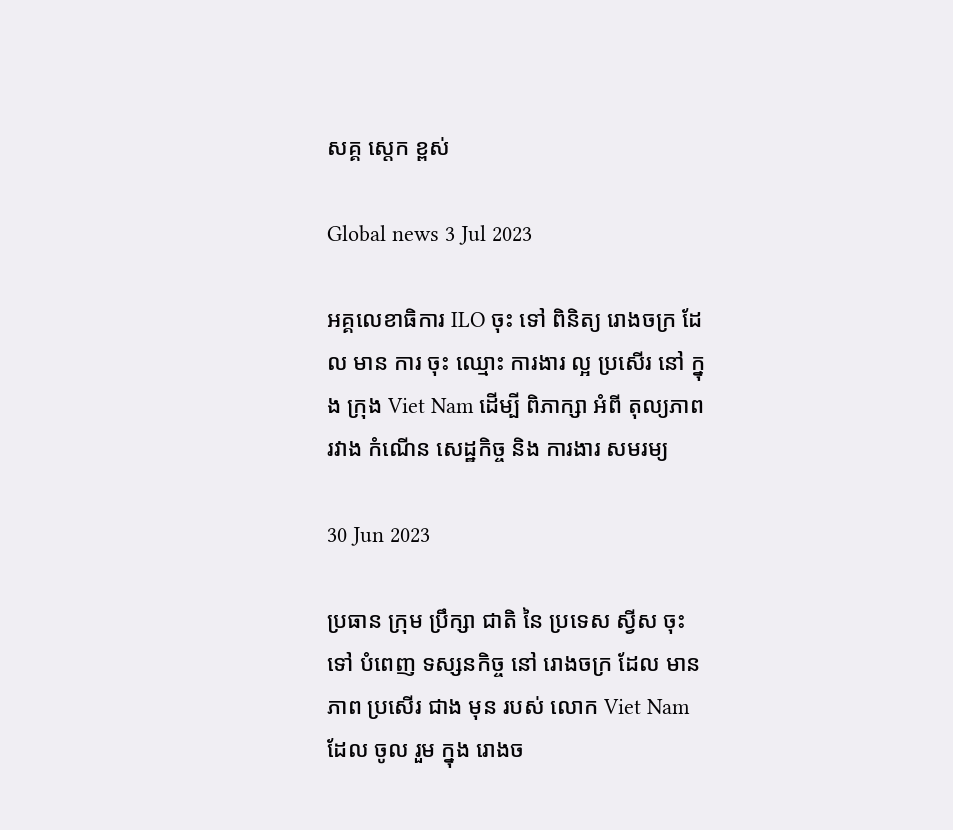សគ្គ ស្តេក ខ្ពស់

Global news 3 Jul 2023

អគ្គលេខាធិការ ILO ចុះ ទៅ ពិនិត្យ រោងចក្រ ដែល មាន ការ ចុះ ឈ្មោះ ការងារ ល្អ ប្រសើរ នៅ ក្នុង ក្រុង Viet Nam ដើម្បី ពិភាក្សា អំពី តុល្យភាព រវាង កំណើន សេដ្ឋកិច្ច និង ការងារ សមរម្យ

30 Jun 2023

ប្រធាន ក្រុម ប្រឹក្សា ជាតិ នៃ ប្រទេស ស្វីស ចុះ ទៅ បំពេញ ទស្សនកិច្ច នៅ រោងចក្រ ដែល មាន ភាព ប្រសើរ ជាង មុន របស់ លោក Viet Nam ដែល ចូល រួម ក្នុង រោងច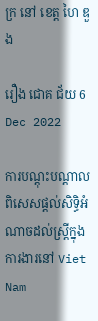ក្រ នៅ ខេត្ត ហៃ ឌួង

រឿង ជោគ ជ័យ 6 Dec 2022

ការបណ្តុះបណ្តាលពិសេសផ្តល់សិទ្ធិអំណាចដល់ស្ត្រីក្នុងការងារនៅ Viet Nam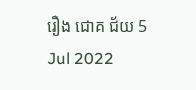រឿង ជោគ ជ័យ 5 Jul 2022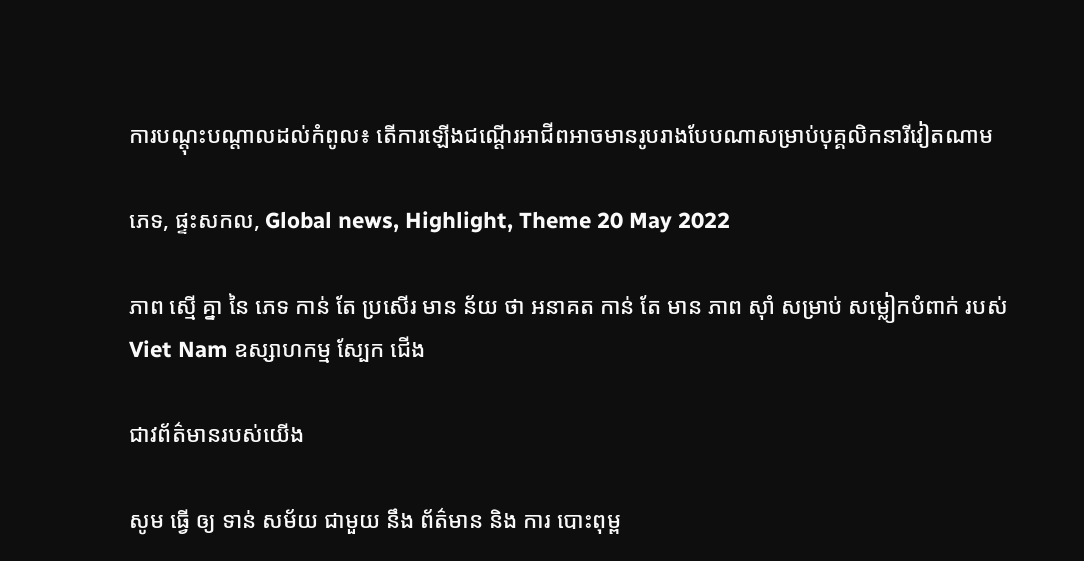ការបណ្តុះបណ្តាលដល់កំពូល៖ តើការឡើងជណ្តើរអាជីពអាចមានរូបរាងបែបណាសម្រាប់បុគ្គលិកនារីវៀតណាម

ភេទ, ផ្ទះសកល, Global news, Highlight, Theme 20 May 2022

ភាព ស្មើ គ្នា នៃ ភេទ កាន់ តែ ប្រសើរ មាន ន័យ ថា អនាគត កាន់ តែ មាន ភាព ស៊ាំ សម្រាប់ សម្លៀកបំពាក់ របស់ Viet Nam ឧស្សាហកម្ម ស្បែក ជើង

ជាវព័ត៌មានរបស់យើង

សូម ធ្វើ ឲ្យ ទាន់ សម័យ ជាមួយ នឹង ព័ត៌មាន និង ការ បោះពុម្ព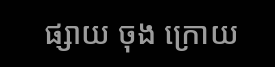ផ្សាយ ចុង ក្រោយ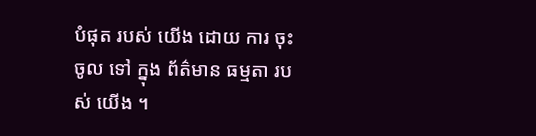បំផុត របស់ យើង ដោយ ការ ចុះ ចូល ទៅ ក្នុង ព័ត៌មាន ធម្មតា របស់ យើង ។